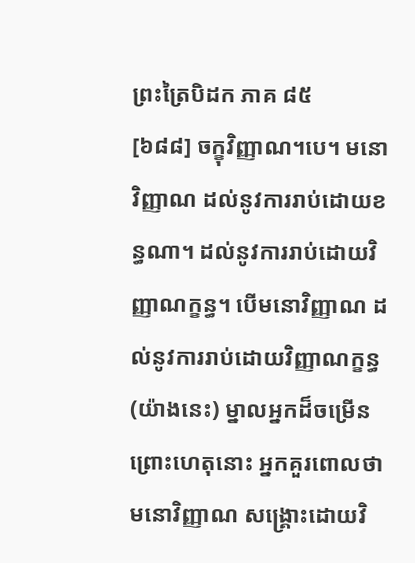ព្រះត្រៃបិដក ភាគ ៨៥
[៦៨៨] ចក្ខុវិញ្ញាណ។បេ។ មនោវិញ្ញាណ ដល់នូវការរាប់ដោយខន្ធណា។ ដល់នូវការរាប់ដោយវិញ្ញាណក្ខន្ធ។ បើមនោវិញ្ញាណ ដល់នូវការរាប់ដោយវិញ្ញាណក្ខន្ធ (យ៉ាងនេះ) ម្នាលអ្នកដ៏ចម្រើន ព្រោះហេតុនោះ អ្នកគួរពោលថា មនោវិញ្ញាណ សង្រ្គោះដោយវិ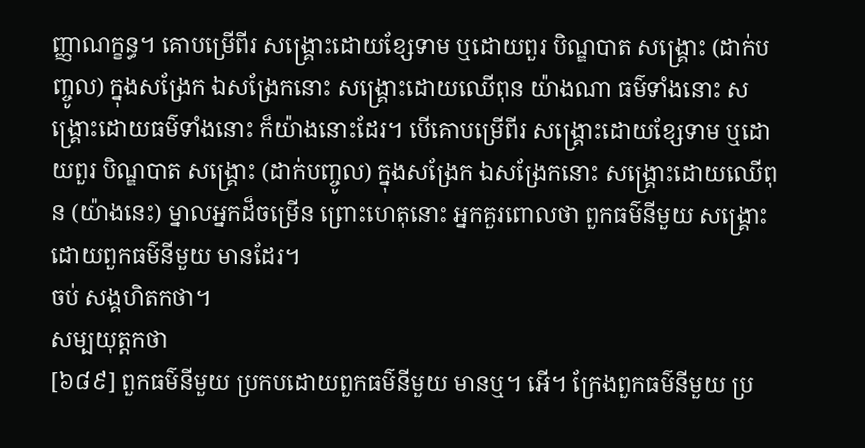ញ្ញាណក្ខន្ធ។ គោបម្រើពីរ សង្រ្គោះដោយខ្សែទាម ឬដោយពួរ បិណ្ឌបាត សង្រ្គោះ (ដាក់បញ្ចូល) ក្នុងសង្រែក ឯសង្រែកនោះ សង្រ្គោះដោយឈើពុន យ៉ាងណា ធម៌ទាំងនោះ សង្រ្គោះដោយធម៌ទាំងនោះ ក៏យ៉ាងនោះដែរ។ បើគោបម្រើពីរ សង្រ្គោះដោយខ្សែទាម ឬដោយពួរ បិណ្ឌបាត សង្រ្គោះ (ដាក់បញ្ចូល) ក្នុងសង្រែក ឯសង្រែកនោះ សង្រ្គោះដោយឈើពុន (យ៉ាងនេះ) ម្នាលអ្នកដ៏ចម្រើន ព្រោះហេតុនោះ អ្នកគួរពោលថា ពួកធម៌នីមួយ សង្រ្គោះដោយពួកធម៌នីមួយ មានដែរ។
ចប់ សង្គហិតកថា។
សម្បយុត្តកថា
[៦៨៩] ពួកធម៌នីមួយ ប្រកបដោយពួកធម៌នីមួយ មានឬ។ អើ។ ក្រែងពួកធម៌នីមួយ ប្រ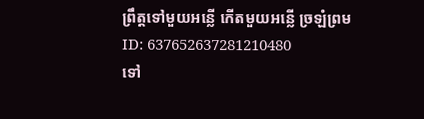ព្រឹត្តទៅមួយអន្លើ កើតមួយអន្លើ ច្រឡំព្រម
ID: 637652637281210480
ទៅ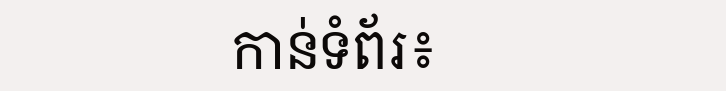កាន់ទំព័រ៖